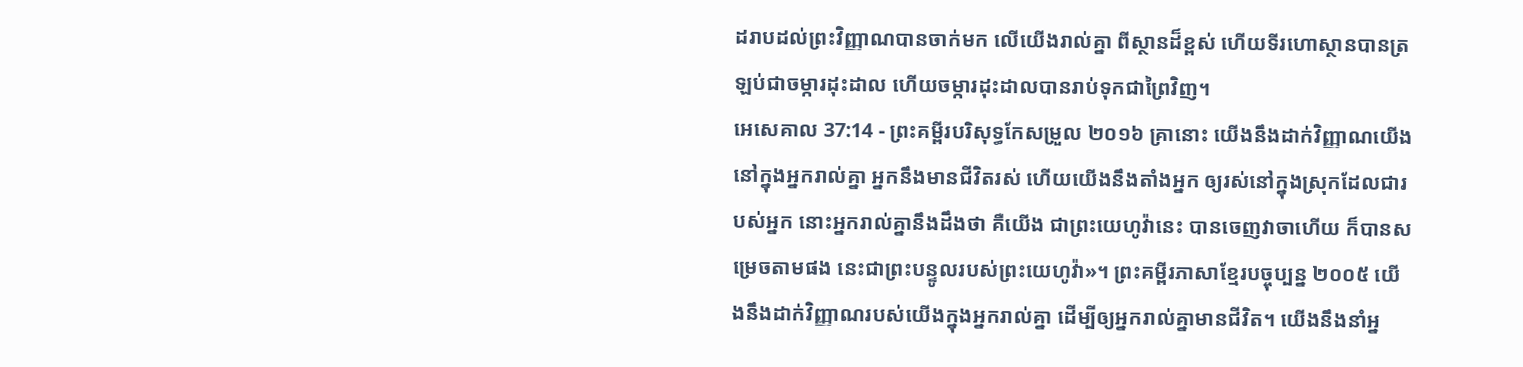ដរាបដល់ព្រះវិញ្ញាណបានចាក់មក លើយើងរាល់គ្នា ពីស្ថានដ៏ខ្ពស់ ហើយទីរហោស្ថានបានត្រឡប់ជាចម្ការដុះដាល ហើយចម្ការដុះដាលបានរាប់ទុកជាព្រៃវិញ។
អេសេគាល 37:14 - ព្រះគម្ពីរបរិសុទ្ធកែសម្រួល ២០១៦ គ្រានោះ យើងនឹងដាក់វិញ្ញាណយើងនៅក្នុងអ្នករាល់គ្នា អ្នកនឹងមានជីវិតរស់ ហើយយើងនឹងតាំងអ្នក ឲ្យរស់នៅក្នុងស្រុកដែលជារបស់អ្នក នោះអ្នករាល់គ្នានឹងដឹងថា គឺយើង ជាព្រះយេហូវ៉ានេះ បានចេញវាចាហើយ ក៏បានសម្រេចតាមផង នេះជាព្រះបន្ទូលរបស់ព្រះយេហូវ៉ា»។ ព្រះគម្ពីរភាសាខ្មែរបច្ចុប្បន្ន ២០០៥ យើងនឹងដាក់វិញ្ញាណរបស់យើងក្នុងអ្នករាល់គ្នា ដើម្បីឲ្យអ្នករាល់គ្នាមានជីវិត។ យើងនឹងនាំអ្ន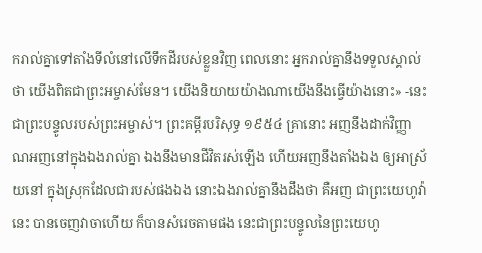ករាល់គ្នាទៅតាំងទីលំនៅលើទឹកដីរបស់ខ្លួនវិញ ពេលនោះ អ្នករាល់គ្នានឹងទទួលស្គាល់ថា យើងពិតជាព្រះអម្ចាស់មែន។ យើងនិយាយយ៉ាងណាយើងនឹងធ្វើយ៉ាងនោះ» -នេះជាព្រះបន្ទូលរបស់ព្រះអម្ចាស់។ ព្រះគម្ពីរបរិសុទ្ធ ១៩៥៤ គ្រានោះ អញនឹងដាក់វិញ្ញាណអញនៅក្នុងឯងរាល់គ្នា ឯងនឹងមានជីវិតរស់ឡើង ហើយអញនឹងតាំងឯង ឲ្យអាស្រ័យនៅ ក្នុងស្រុកដែលជារបស់ផងឯង នោះឯងរាល់គ្នានឹងដឹងថា គឺអញ ជាព្រះយេហូវ៉ានេះ បានចេញវាចាហើយ ក៏បានសំរេចតាមផង នេះជាព្រះបន្ទូលនៃព្រះយេហូ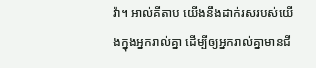វ៉ា។ អាល់គីតាប យើងនឹងដាក់រសរបស់យើងក្នុងអ្នករាល់គ្នា ដើម្បីឲ្យអ្នករាល់គ្នាមានជី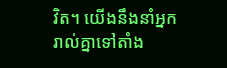វិត។ យើងនឹងនាំអ្នករាល់គ្នាទៅតាំង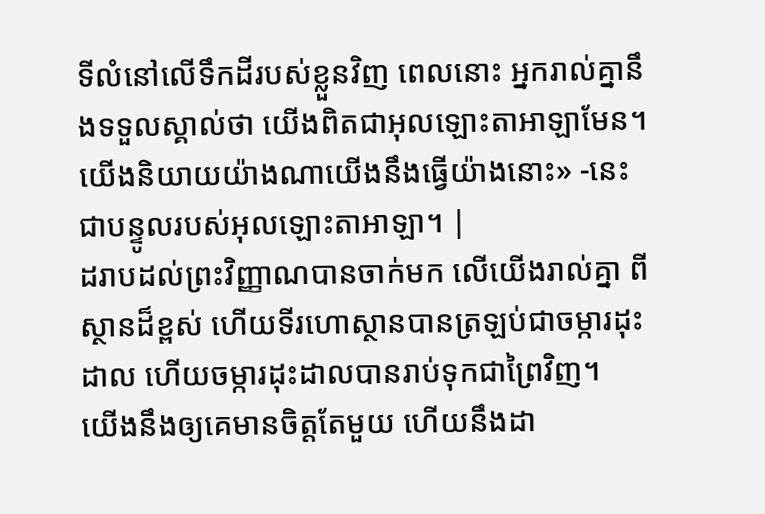ទីលំនៅលើទឹកដីរបស់ខ្លួនវិញ ពេលនោះ អ្នករាល់គ្នានឹងទទួលស្គាល់ថា យើងពិតជាអុលឡោះតាអាឡាមែន។ យើងនិយាយយ៉ាងណាយើងនឹងធ្វើយ៉ាងនោះ» -នេះជាបន្ទូលរបស់អុលឡោះតាអាឡា។ |
ដរាបដល់ព្រះវិញ្ញាណបានចាក់មក លើយើងរាល់គ្នា ពីស្ថានដ៏ខ្ពស់ ហើយទីរហោស្ថានបានត្រឡប់ជាចម្ការដុះដាល ហើយចម្ការដុះដាលបានរាប់ទុកជាព្រៃវិញ។
យើងនឹងឲ្យគេមានចិត្តតែមួយ ហើយនឹងដា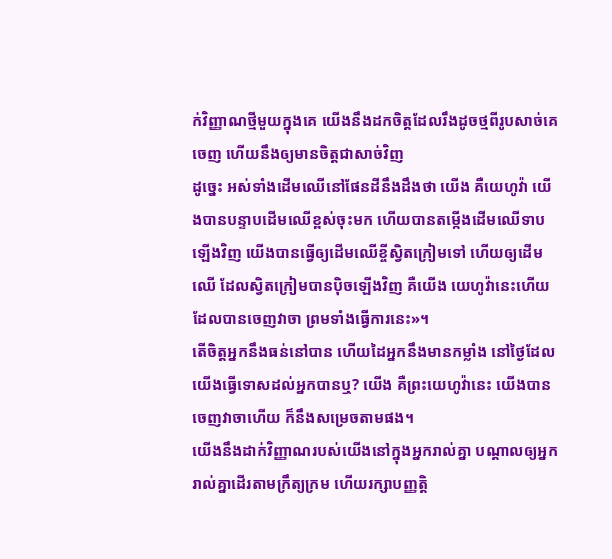ក់វិញ្ញាណថ្មីមួយក្នុងគេ យើងនឹងដកចិត្តដែលរឹងដូចថ្មពីរូបសាច់គេចេញ ហើយនឹងឲ្យមានចិត្តជាសាច់វិញ
ដូច្នេះ អស់ទាំងដើមឈើនៅផែនដីនឹងដឹងថា យើង គឺយេហូវ៉ា យើងបានបន្ទាបដើមឈើខ្ពស់ចុះមក ហើយបានតម្កើងដើមឈើទាបឡើងវិញ យើងបានធ្វើឲ្យដើមឈើខ្ចីស្វិតក្រៀមទៅ ហើយឲ្យដើមឈើ ដែលស្វិតក្រៀមបានប៉ិចឡើងវិញ គឺយើង យេហូវ៉ានេះហើយ ដែលបានចេញវាចា ព្រមទាំងធ្វើការនេះ»។
តើចិត្តអ្នកនឹងធន់នៅបាន ហើយដៃអ្នកនឹងមានកម្លាំង នៅថ្ងៃដែលយើងធ្វើទោសដល់អ្នកបានឬ? យើង គឺព្រះយេហូវ៉ានេះ យើងបានចេញវាចាហើយ ក៏នឹងសម្រេចតាមផង។
យើងនឹងដាក់វិញ្ញាណរបស់យើងនៅក្នុងអ្នករាល់គ្នា បណ្ដាលឲ្យអ្នករាល់គ្នាដើរតាមក្រឹត្យក្រម ហើយរក្សាបញ្ញត្តិ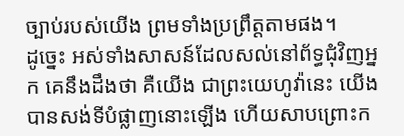ច្បាប់របស់យើង ព្រមទាំងប្រព្រឹត្តតាមផង។
ដូច្នេះ អស់ទាំងសាសន៍ដែលសល់នៅព័ទ្ធជុំវិញអ្នក គេនឹងដឹងថា គឺយើង ជាព្រះយេហូវ៉ានេះ យើងបានសង់ទីបំផ្លាញនោះឡើង ហើយសាបព្រោះក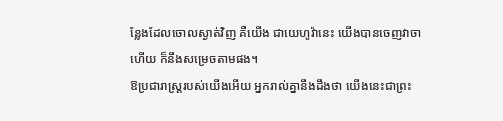ន្លែងដែលចោលស្ងាត់វិញ គឺយើង ជាយេហូវ៉ានេះ យើងបានចេញវាចាហើយ ក៏នឹងសម្រេចតាមផង។
ឱប្រជារាស្ត្ររបស់យើងអើយ អ្នករាល់គ្នានឹងដឹងថា យើងនេះជាព្រះ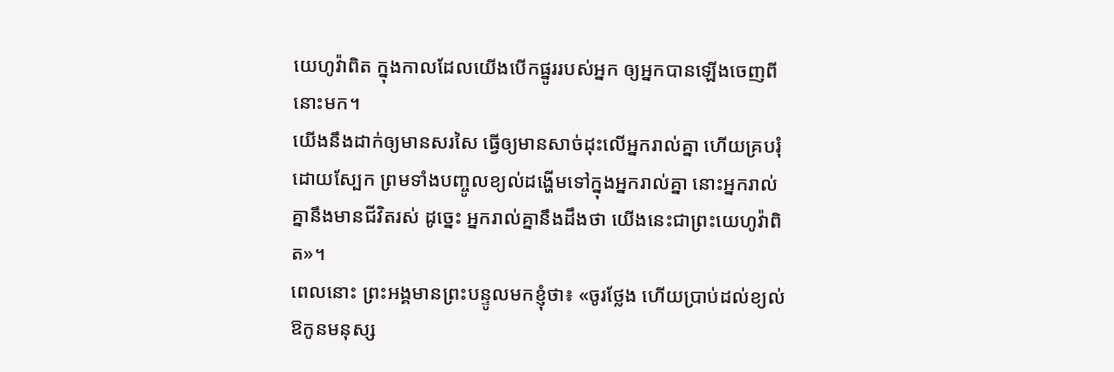យេហូវ៉ាពិត ក្នុងកាលដែលយើងបើកផ្នូររបស់អ្នក ឲ្យអ្នកបានឡើងចេញពីនោះមក។
យើងនឹងដាក់ឲ្យមានសរសៃ ធ្វើឲ្យមានសាច់ដុះលើអ្នករាល់គ្នា ហើយគ្របរុំដោយស្បែក ព្រមទាំងបញ្ចូលខ្យល់ដង្ហើមទៅក្នុងអ្នករាល់គ្នា នោះអ្នករាល់គ្នានឹងមានជីវិតរស់ ដូច្នេះ អ្នករាល់គ្នានឹងដឹងថា យើងនេះជាព្រះយេហូវ៉ាពិត»។
ពេលនោះ ព្រះអង្គមានព្រះបន្ទូលមកខ្ញុំថា៖ «ចូរថ្លែង ហើយប្រាប់ដល់ខ្យល់ ឱកូនមនុស្ស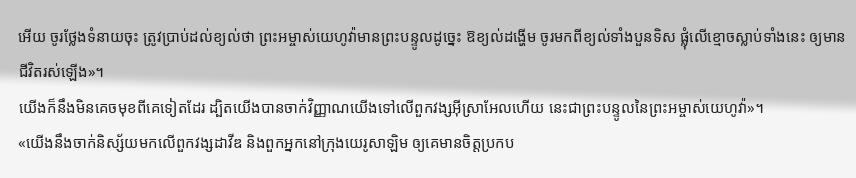អើយ ចូរថ្លែងទំនាយចុះ ត្រូវប្រាប់ដល់ខ្យល់ថា ព្រះអម្ចាស់យេហូវ៉ាមានព្រះបន្ទូលដូច្នេះ ឱខ្យល់ដង្ហើម ចូរមកពីខ្យល់ទាំងបួនទិស ផ្លុំលើខ្មោចស្លាប់ទាំងនេះ ឲ្យមានជីវិតរស់ឡើង»។
យើងក៏នឹងមិនគេចមុខពីគេទៀតដែរ ដ្បិតយើងបានចាក់វិញ្ញាណយើងទៅលើពួកវង្សអ៊ីស្រាអែលហើយ នេះជាព្រះបន្ទូលនៃព្រះអម្ចាស់យេហូវ៉ា»។
«យើងនឹងចាក់និស្ស័យមកលើពួកវង្សដាវីឌ និងពួកអ្នកនៅក្រុងយេរូសាឡិម ឲ្យគេមានចិត្តប្រកប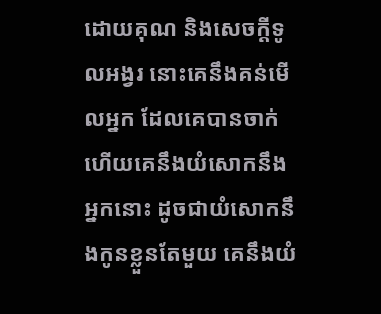ដោយគុណ និងសេចក្ដីទូលអង្វរ នោះគេនឹងគន់មើលអ្នក ដែលគេបានចាក់ ហើយគេនឹងយំសោកនឹងអ្នកនោះ ដូចជាយំសោកនឹងកូនខ្លួនតែមួយ គេនឹងយំ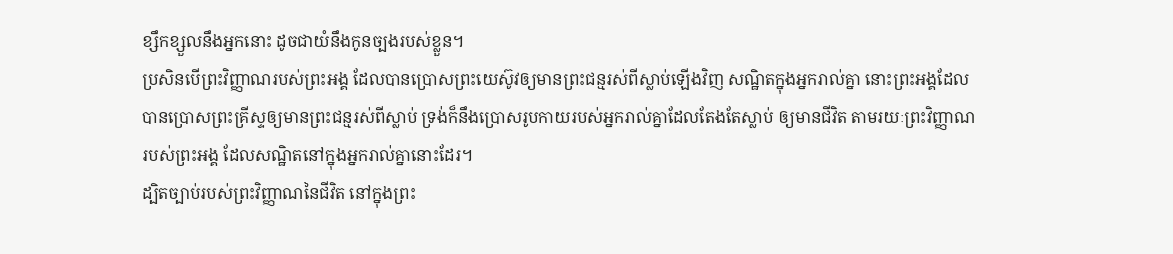ខ្សឹកខ្សួលនឹងអ្នកនោះ ដូចជាយំនឹងកូនច្បងរបស់ខ្លួន។
ប្រសិនបើព្រះវិញ្ញាណរបស់ព្រះអង្គ ដែលបានប្រោសព្រះយេស៊ូវឲ្យមានព្រះជន្មរស់ពីស្លាប់ឡើងវិញ សណ្ឋិតក្នុងអ្នករាល់គ្នា នោះព្រះអង្គដែលបានប្រោសព្រះគ្រីស្ទឲ្យមានព្រះជន្មរស់ពីស្លាប់ ទ្រង់ក៏នឹងប្រោសរូបកាយរបស់អ្នករាល់គ្នាដែលតែងតែស្លាប់ ឲ្យមានជីវិត តាមរយៈព្រះវិញ្ញាណរបស់ព្រះអង្គ ដែលសណ្ឋិតនៅក្នុងអ្នករាល់គ្នានោះដែរ។
ដ្បិតច្បាប់របស់ព្រះវិញ្ញាណនៃជីវិត នៅក្នុងព្រះ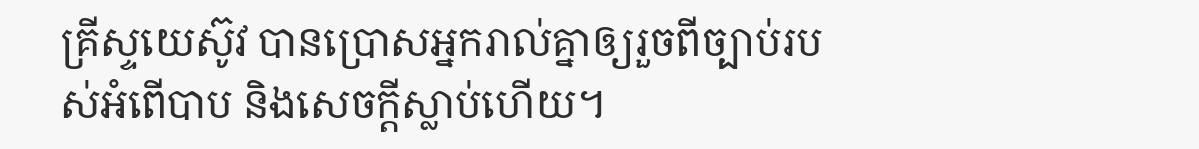គ្រីស្ទយេស៊ូវ បានប្រោសអ្នករាល់គ្នាឲ្យរួចពីច្បាប់របស់អំពើបាប និងសេចក្តីស្លាប់ហើយ។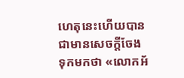ហេតុនេះហើយបានជាមានសេចក្តីចែងទុកមកថា «លោកអ័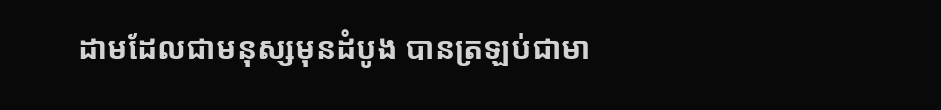ដាមដែលជាមនុស្សមុនដំបូង បានត្រឡប់ជាមា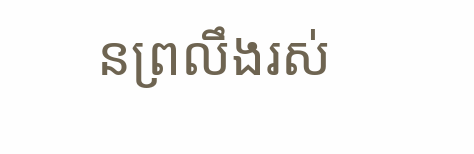នព្រលឹងរស់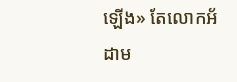ឡើង» តែលោកអ័ដាម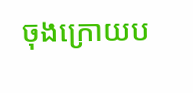ចុងក្រោយប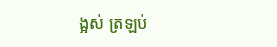ង្អស់ ត្រឡប់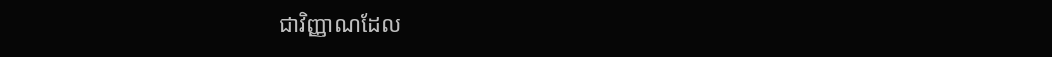ជាវិញ្ញាណដែល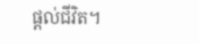ផ្ដល់ជីវិត។